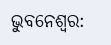ଭୁବନେଶ୍ୱର: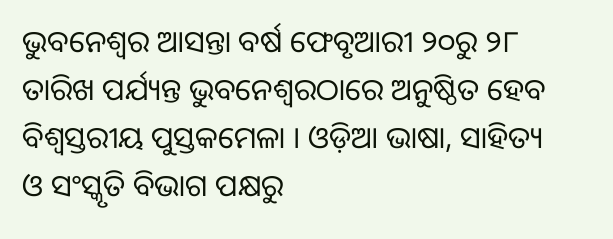ଭୁବନେଶ୍ୱର ଆସନ୍ତା ବର୍ଷ ଫେବୃଆରୀ ୨୦ରୁ ୨୮ ତାରିଖ ପର୍ଯ୍ୟନ୍ତ ଭୁବନେଶ୍ୱରଠାରେ ଅନୁଷ୍ଠିତ ହେବ ବିଶ୍ୱସ୍ତରୀୟ ପୁସ୍ତକମେଳା । ଓଡ଼ିଆ ଭାଷା, ସାହିତ୍ୟ ଓ ସଂସ୍କୃତି ବିଭାଗ ପକ୍ଷରୁ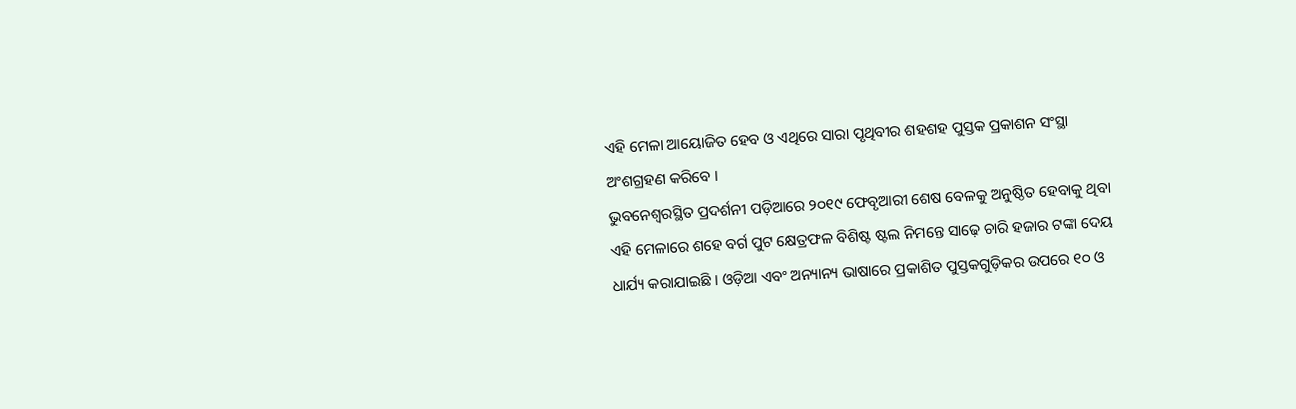ଏହି ମେଳା ଆୟୋଜିତ ହେବ ଓ ଏଥିରେ ସାରା ପୃଥିବୀର ଶହଶହ ପୁସ୍ତକ ପ୍ରକାଶନ ସଂସ୍ଥା ଅଂଶଗ୍ରହଣ କରିବେ ।
ଭୁବନେଶ୍ୱରସ୍ଥିତ ପ୍ରଦର୍ଶନୀ ପଡ଼ିଆରେ ୨୦୧୯ ଫେବୃଆରୀ ଶେଷ ବେଳକୁ ଅନୁଷ୍ଠିତ ହେବାକୁ ଥିବା ଏହି ମେଳାରେ ଶହେ ବର୍ଗ ପୁଟ କ୍ଷେତ୍ରଫଳ ବିଶିଷ୍ଟ ଷ୍ଟଲ ନିମନ୍ତେ ସାଢ଼େ ଚାରି ହଜାର ଟଙ୍କା ଦେୟ ଧାର୍ଯ୍ୟ କରାଯାଇଛି । ଓଡ଼ିଆ ଏବଂ ଅନ୍ୟାନ୍ୟ ଭାଷାରେ ପ୍ରକାଶିତ ପୁସ୍ତକଗୁଡ଼ିକର ଉପରେ ୧୦ ଓ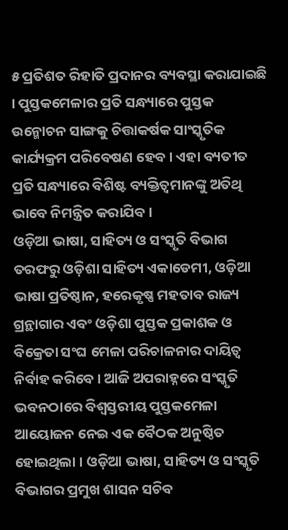୫ ପ୍ରତିଶତ ରିହାତି ପ୍ରଦାନର ବ୍ୟବସ୍ଥା କରାଯାଇଛି । ପୁସ୍ତକମେଳାର ପ୍ରତି ସନ୍ଧ୍ୟାରେ ପୁସ୍ତକ ଉନ୍ମୋଚନ ସାଙ୍ଗକୁ ଚିତ୍ତାକର୍ଷକ ସାଂସ୍କୃତିକ କାର୍ଯ୍ୟକ୍ରମ ପରିବେଷଣ ହେବ । ଏହା ବ୍ୟତୀତ ପ୍ରତି ସନ୍ଧ୍ୟାରେ ବିଶିଷ୍ଟ ବ୍ୟକ୍ତିତ୍ୱମାନଙ୍କୁ ଅତିଥି ଭାବେ ନିମନ୍ତ୍ରିତ କରାଯିବ ।
ଓଡ଼ିଆ ଭାଷା, ସାହିତ୍ୟ ଓ ସଂସ୍କୃତି ବିଭାଗ ତରଫରୁ ଓଡ଼ିଶା ସାହିତ୍ୟ ଏକାଡେମୀ, ଓଡ଼ିଆ ଭାଷା ପ୍ରତିଷ୍ଠାନ, ହରେକୃଷ୍ଣ ମହତାବ ରାଜ୍ୟ ଗ୍ରନ୍ଥାଗାର ଏବଂ ଓଡ଼ିଶା ପୁସ୍ତକ ପ୍ରକାଶକ ଓ ବିକ୍ରେତା ସଂଘ ମେଳା ପରିଚାଳନାର ଦାୟିତ୍ୱ ନିର୍ବାହ କରିବେ । ଆଜି ଅପରାହ୍ନରେ ସଂସ୍କୃତି ଭବନଠାରେ ବିଶ୍ୱସ୍ତରୀୟ ପୁସ୍ତକମେଳା ଆୟୋଜନ ନେଇ ଏକ ବୈଠକ ଅନୁଷ୍ଠିତ ହୋଇଥିଲା । ଓଡ଼ିଆ ଭାଷା, ସାହିତ୍ୟ ଓ ସଂସ୍କୃତି ବିଭାଗର ପ୍ରମୁଖ ଶାସନ ସଚିବ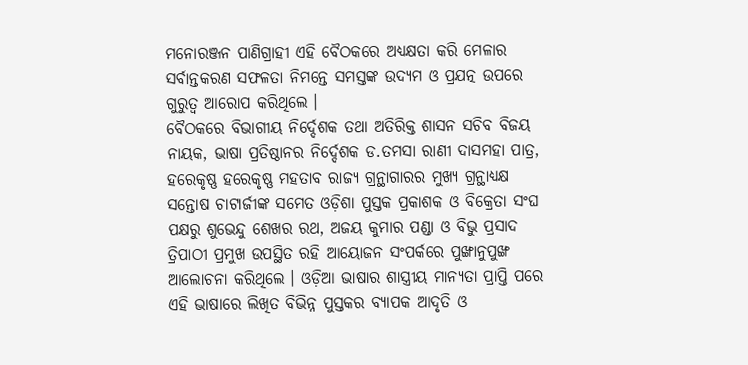ମନୋରଞ୍ଜନ ପାଣିଗ୍ରାହୀ ଏହି ବୈଠକରେ ଅଧ୍ୟକ୍ଷତା କରି ମେଳାର ସର୍ବାନ୍ତକରଣ ସଫଳତା ନିମନ୍ତେ ସମସ୍ତଙ୍କ ଉଦ୍ୟମ ଓ ପ୍ରଯତ୍ନ ଉପରେ ଗୁରୁତ୍ୱ ଆରୋପ କରିଥିଲେ ।
ବୈଠକରେ ବିଭାଗୀୟ ନିର୍ଦ୍ଦେଶକ ତଥା ଅତିରିକ୍ତ ଶାସନ ସଚିବ ବିଜୟ ନାୟକ, ଭାଷା ପ୍ରତିଷ୍ଠାନର ନିର୍ଦ୍ଦେଶକ ଡ.ତମସା ରାଣୀ ଦାସମହା ପାତ୍ର, ହରେକୃଷ୍ଣ ହରେକୃଷ୍ଣ ମହତାବ ରାଜ୍ୟ ଗ୍ରନ୍ଥାଗାରର ମୁଖ୍ୟ ଗ୍ରନ୍ଥାଧ୍ୟକ୍ଷ ସନ୍ତୋଷ ଚାଟାର୍ଜୀଙ୍କ ସମେତ ଓଡ଼ିଶା ପୁସ୍ତକ ପ୍ରକାଶକ ଓ ବିକ୍ରେତା ସଂଘ ପକ୍ଷରୁ ଶୁଭେନ୍ଦୁ ଶେଖର ରଥ, ଅଜୟ କୁମାର ପଣ୍ଡା ଓ ବିଭୁ ପ୍ରସାଦ ତ୍ରିପାଠୀ ପ୍ରମୁଖ ଉପସ୍ଥିତ ରହି ଆୟୋଜନ ସଂପର୍କରେ ପୁଙ୍ଖାନୁପୁଙ୍ଖ ଆଲୋଚନା କରିଥିଲେ । ଓଡ଼ିଆ ଭାଷାର ଶାସ୍ତ୍ରୀୟ ମାନ୍ୟତା ପ୍ରାପ୍ତି ପରେ ଏହି ଭାଷାରେ ଲିଖିତ ବିଭିନ୍ନ ପୁସ୍ତକର ବ୍ୟାପକ ଆଦୃତି ଓ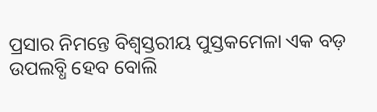ପ୍ରସାର ନିମନ୍ତେ ବିଶ୍ୱସ୍ତରୀୟ ପୁସ୍ତକମେଳା ଏକ ବଡ଼ ଉପଲବ୍ଧି ହେବ ବୋଲି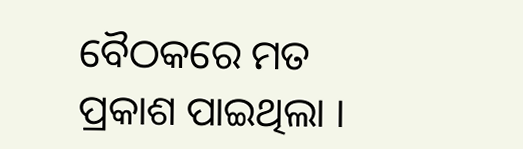ବୈଠକରେ ମତ ପ୍ରକାଶ ପାଇଥିଲା ।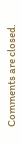Comments are closed.